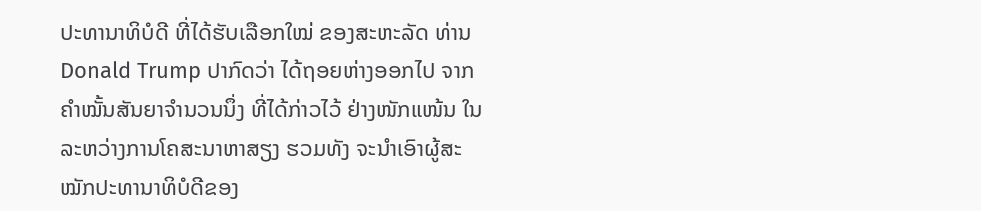ປະທານາທິບໍດີ ທີ່ໄດ້ຮັບເລືອກໃໝ່ ຂອງສະຫະລັດ ທ່ານ Donald Trump ປາກົດວ່າ ໄດ້ຖອຍຫ່າງອອກໄປ ຈາກຄຳໝັ້ນສັນຍາຈຳນວນນຶ່ງ ທີ່ໄດ້ກ່າວໄວ້ ຢ່າງໜັກແໜ້ນ ໃນລະຫວ່າງການໂຄສະນາຫາສຽງ ຮວມທັງ ຈະນຳເອົາຜູ້ສະໝັກປະທານາທິບໍດີຂອງ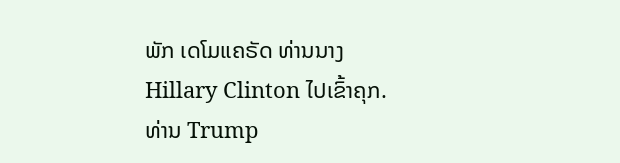ພັກ ເດໂມແຄຣັດ ທ່ານນາງ Hillary Clinton ໄປເຂົ້າຄຸກ.
ທ່ານ Trump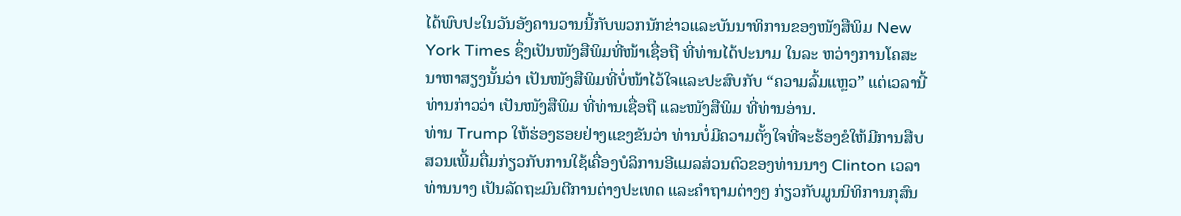ໄດ້ພົບປະໃນວັນອັງຄານວານນີ້ກັບພວກນັກຂ່າວແລະບັນນາທິການຂອງໜັງສືພິມ New York Times ຊຶ່ງເປັນໜັງສືພິມທີ່ໜ້າເຊື່ອຖື ທີ່ທ່ານໄດ້ປະນາມ ໃນລະ ຫວ່າງການໂຄສະນາຫາສຽງນັ້ນວ່າ ເປັນໜັງສືພິມທີ່ບໍ່ໜ້າໄວ້ໃຈແລະປະສົບກັບ “ຄວາມລົ້ມແຫຼວ” ແຕ່ເວລານີ້ ທ່ານກ່າວວ່າ ເປັນໜັງສືພິມ ທີ່ທ່ານເຊື່ອຖື ແລະໜັງສືພິມ ທີ່ທ່ານອ່ານ.
ທ່ານ Trump ໃຫ້ຮ່ອງຮອຍຢ່າງແຂງຂັນວ່າ ທ່ານບໍ່ມີຄວາມຕັ້ງໃຈທີ່ຈະຮ້ອງຂໍໃຫ້ມີການສືບສວນເພີ້ມຕື່ມກ່ຽວກັບການໃຊ້ເຄື່ອງບໍລິການອີແມລສ່ວນຕົວຂອງທ່ານນາງ Clinton ເວລາທ່ານນາງ ເປັນລັດຖະມົນຕີການຕ່າງປະເທດ ແລະຄຳຖາມຕ່າງໆ ກ່ຽວກັບມູນນິທິການກຸສົນ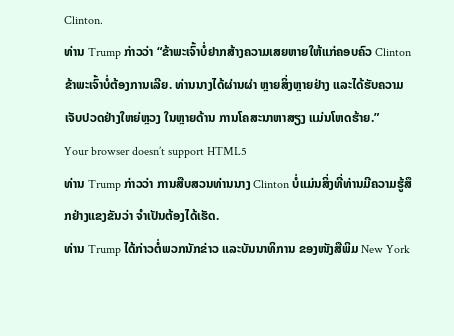Clinton.
ທ່ານ Trump ກ່າວວ່າ “ຂ້າພະເຈົ້າບໍ່ຢາກສ້າງຄວາມເສຍຫາຍໃຫ້ແກ່ຄອບຄົວ Clinton ຂ້າພະເຈົ້າບໍ່ຕ້ອງການເລີຍ. ທ່ານນາງໄດ້ຜ່ານຜ່າ ຫຼາຍສິ່ງຫຼາຍຢ່າງ ແລະໄດ້ຮັບຄວາມເຈັບປວດຢ່າງໃຫຍ່ຫຼວງ ໃນຫຼາຍດ້ານ ການໂຄສະນາຫາສຽງ ແມ່ນໂຫດຮ້າຍ.”
Your browser doesn’t support HTML5
ທ່ານ Trump ກ່າວວ່າ ການສືບສວນທ່ານນາງ Clinton ບໍ່ແມ່ນສິ່ງທີ່ທ່ານມີຄວາມຮູ້ສຶກຢ່າງແຂງຂັນວ່າ ຈຳເປັນຕ້ອງໄດ້ເຮັດ.
ທ່ານ Trump ໄດ້ກ່າວຕໍ່ພວກນັກຂ່າວ ແລະບັນນາທິການ ຂອງໜັງສືພິມ New York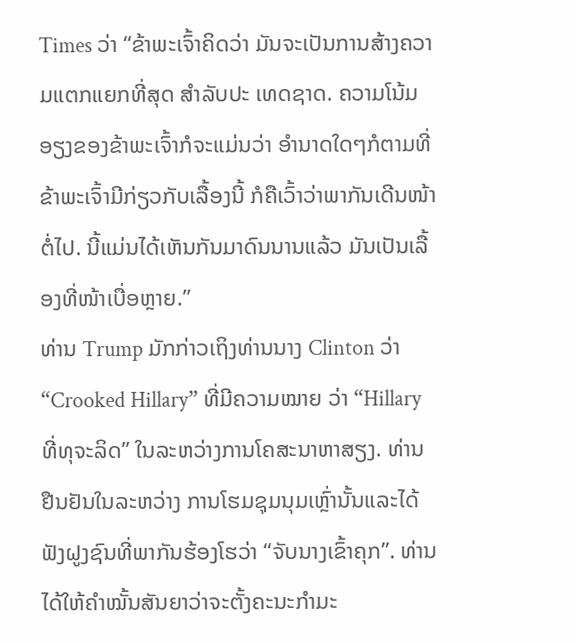Times ວ່າ “ຂ້າພະເຈົ້າຄິດວ່າ ມັນຈະເປັນການສ້າງຄວາມແຕກແຍກທີ່ສຸດ ສຳລັບປະ ເທດຊາດ. ຄວາມໂນ້ມອຽງຂອງຂ້າພະເຈົ້າກໍຈະແມ່ນວ່າ ອຳນາດໃດໆກໍຕາມທີ່ຂ້າພະເຈົ້າມີກ່ຽວກັບເລື້ອງນີ້ ກໍຄືເວົ້າວ່າພາກັນເດີນໜ້າຕໍ່ໄປ. ນີ້ແມ່ນໄດ້ເຫັນກັນມາດົນນານແລ້ວ ມັນເປັນເລື້ອງທີ່ໜ້າເບື່ອຫຼາຍ.”
ທ່ານ Trump ມັກກ່າວເຖິງທ່ານນາງ Clinton ວ່າ “Crooked Hillary” ທີ່ມີຄວາມໝາຍ ວ່າ “Hillary ທີ່ທຸຈະລິດ” ໃນລະຫວ່າງການໂຄສະນາຫາສຽງ. ທ່ານຢືນຢັນໃນລະຫວ່າງ ການໂຮມຊຸມນຸມເຫຼົ່ານັ້ນແລະໄດ້ຟັງຝູງຊົນທີ່ພາກັນຮ້ອງໂຮວ່າ “ຈັບນາງເຂົ້າຄຸກ”. ທ່ານໄດ້ໃຫ້ຄຳໝັ້ນສັນຍາວ່າຈະຕັ້ງຄະນະກຳມະ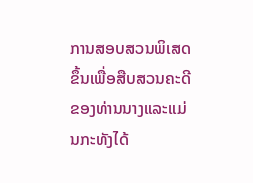ການສອບສວນພິເສດຂຶ້ນເພື່ອສືບສວນຄະດີ ຂອງທ່ານນາງແລະແມ່ນກະທັງໄດ້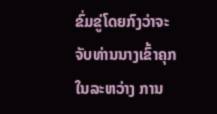ຂົ່ມຂູ່ໂດຍກົງວ່າຈະຈັບທ່ານນາງເຂົ້າຄຸກໃນລະຫວ່າງ ການ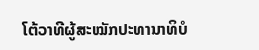ໂຕ້ວາທີຜູ້ສະໝັກປະທານາທິບໍ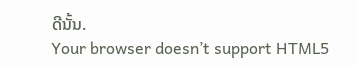ດີນັ້ນ.
Your browser doesn’t support HTML5